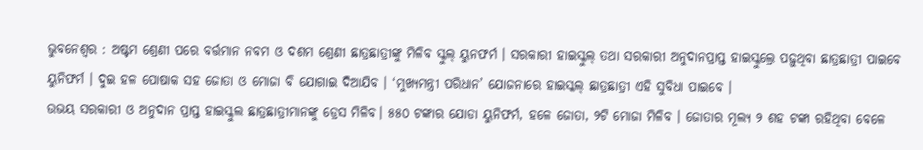ଭୁବନେଶ୍ବର : ଅଷ୍ଟମ ଶ୍ରେଣୀ ପରେ ବର୍ତ୍ତମାନ ନବମ ଓ ଦଶମ ଶ୍ରେଣୀ ଛାତ୍ରଛାତ୍ରୀଙ୍କୁ ମିଳିବ ସ୍କୁଲ୍ ୟୁନଫର୍ମ । ସରକାରୀ ହାଇସ୍କୁଲ୍ ତଥା ସରକାରୀ ଅନୁଦାନପ୍ରାପ୍ତ ହାଇସ୍କୁଲ୍ରେ ପଢ଼ୁଥିବା ଛାତ୍ରଛାତ୍ରୀ ପାଇବେ ୟୁନିଫର୍ମ । ଦୁଇ ହଳ ପୋଷାକ ସହ ଜୋତା ଓ ମୋଜା ବି ଯୋଗାଇ ଦିଆଯିବ । ‘ମୁଖ୍ୟମନ୍ତ୍ରୀ ପରିଧାନ’ ଯୋଜନାରେ ହାଇସ୍କଲ୍ ଛାତ୍ରଛାତ୍ରୀ ଏହି ସୁବିଧା ପାଇବେ ।
ଉଭୟ ସରକାରୀ ଓ ଅନୁଦାନ ପ୍ରାପ୍ତ ହାଇସ୍କୁଲ ଛାତ୍ରଛାତ୍ରୀମାନଙ୍କୁ ଡ୍ରେସ ମିଳିବ। ୫୫୦ ଟଙ୍କାର ଯୋଡା ୟୁନିଫର୍ମ, ହଳେ ଜୋତା, ୨ଟି ମୋଜା ମିଳିବ । ଜୋତାର ମୂଲ୍ୟ ୨ ଶହ ଟଙ୍କା ରହିଥିବା ବେଳେ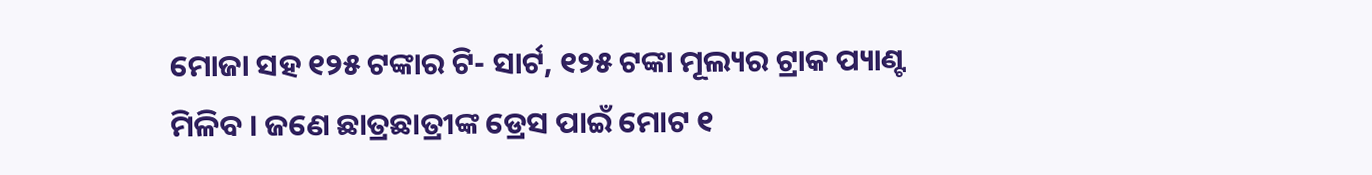ମୋଜା ସହ ୧୨୫ ଟଙ୍କାର ଟି- ସାର୍ଟ, ୧୨୫ ଟଙ୍କା ମୂଲ୍ୟର ଟ୍ରାକ ପ୍ୟାଣ୍ଟ ମିଳିବ । ଜଣେ ଛାତ୍ରଛାତ୍ରୀଙ୍କ ଡ୍ରେସ ପାଇଁ ମୋଟ ୧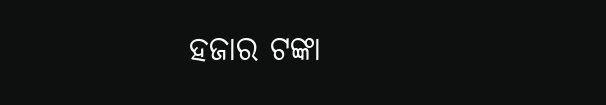ହଜାର ଟଙ୍କା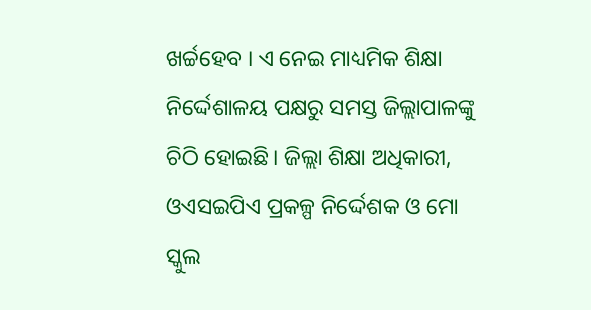ଖର୍ଚ୍ଚହେବ । ଏ ନେଇ ମାଧ୍ୟମିକ ଶିକ୍ଷା ନିର୍ଦ୍ଦେଶାଳୟ ପକ୍ଷରୁ ସମସ୍ତ ଜିଲ୍ଲାପାଳଙ୍କୁ ଚିଠି ହୋଇଛି। ଜିଲ୍ଲା ଶିକ୍ଷା ଅଧିକାରୀ, ଓଏସଇପିଏ ପ୍ରକଳ୍ପ ନିର୍ଦ୍ଦେଶକ ଓ ମୋ ସ୍କୁଲ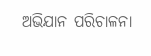ଅଭିଯାନ ପରିଚାଳନା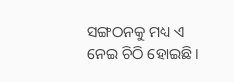ସଙ୍ଗଠନକୁ ମଧ୍ୟ ଏ ନେଇ ଚିଠି ହୋଇଛି।